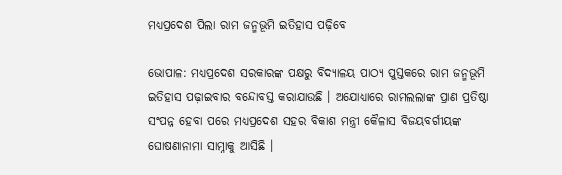ମଧ୍ୟପ୍ରଦେଶ ପିଲା ରାମ ଜନ୍ମଭୂମି ଇତିହାସ ପଢ଼ିବେ

ଭୋପାଳ: ମଧ୍ୟପ୍ରଦେଶ ସରକାରଙ୍କ ପକ୍ଷରୁ ବିଦ୍ୟାଳୟ ପାଠ୍ୟ ପୁସ୍ତକରେ ରାମ ଜନ୍ମଭୂମି ଇତିହାସ ପଢ଼ାଇବାର ବନ୍ଦୋବସ୍ତ କରାଯାଉଛି । ଅଯୋଧ୍ୟାରେ ରାମଲଲାଙ୍କ ପ୍ରାଣ ପ୍ରତିଷ୍ଠା ସଂପନ୍ନ ହେବା ପରେ ମଧ୍ୟପ୍ରଦେଶ ସହର ବିକାଶ ମନ୍ତ୍ରୀ କୈଳାସ ବିଜୟବର୍ଗୀୟଙ୍କ ଘୋଷଣାନାମା ସାମ୍ନାକୁ ଆସିଛି ।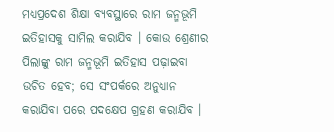ମଧ୍ୟପ୍ରଦେଶ ଶିକ୍ଷା ବ୍ୟବସ୍ଥାରେ ରାମ ଜନ୍ମଭୂମି ଇତିହାସକୁ ସାମିଲ କରାଯିବ । କୋଉ ଶ୍ରେଣୀର ପିଲାଙ୍କୁ ରାମ ଜନ୍ମଭୂମି ଇତିହାସ ପଢ଼ାଇବା ଉଚିତ ହେବ; ସେ ସଂପର୍କରେ ଅନୁଧ୍ୟାନ କରାଯିବା ପରେ ପଦକ୍ଷେପ ଗ୍ରହଣ କରାଯିବ ।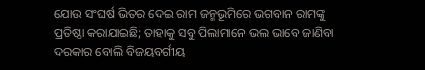ଯୋଉ ସଂଘର୍ଷ ଭିତର ଦେଇ ରାମ ଜନ୍ମଭୂମିରେ ଭଗବାନ ରାମଙ୍କୁ ପ୍ରତିଷ୍ଠା କରାଯାଇଛି; ତାହାକୁ ସବୁ ପିଲାମାନେ ଭଲ ଭାବେ ଜାଣିବା ଦରକାର ବୋଲି ବିଜୟବର୍ଗୀୟ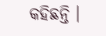କହିଛନ୍ତି ।